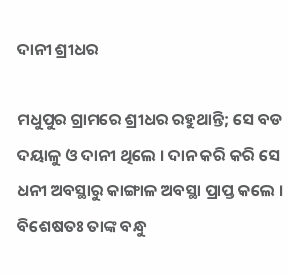ଦାନୀ ଶ୍ରୀଧର

ମଧୁପୁର ଗ୍ରାମରେ ଶ୍ରୀଧର ରହୁଥାନ୍ତି; ସେ ବଡ ଦୟାଳୁ ଓ ଦାନୀ ଥିଲେ । ଦାନ କରି କରି ସେ ଧନୀ ଅବସ୍ଥାରୁ କାଙ୍ଗାଳ ଅବସ୍ଥା ପ୍ରାପ୍ତ କଲେ । ବିଶେଷତଃ ତାଙ୍କ ବନ୍ଧୁ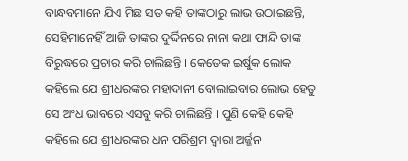ବାନ୍ଧବମାନେ ଯିଏ ମିଛ ସତ କହି ତାଙ୍କଠାରୁ ଲାଭ ଉଠାଇଛନ୍ତି, ସେହିମାନେହିଁ ଆଜି ତାଙ୍କର ଦୁର୍ଦ୍ଦିନରେ ନାନା କଥା ଫାନ୍ଦି ତାଙ୍କ ବିରୁଦ୍ଧରେ ପ୍ରଚାର କରି ଚାଲିଛନ୍ତି । କେତେକ ଇର୍ଷୁକ ଲୋକ କହିଲେ ଯେ ଶ୍ରୀଧରଙ୍କର ମହାଦାନୀ ବୋଲାଇବାର ଲୋଭ ହେତୁ ସେ ଅଂଧ ଭାବରେ ଏସବୁ କରି ଚାଲିଛନ୍ତି । ପୁଣି କେହି କେହି କହିଲେ ଯେ ଶ୍ରୀଧରଙ୍କର ଧନ ପରିଶ୍ରମ ଦ୍ୱାରା ଅର୍ଜ୍ଜନ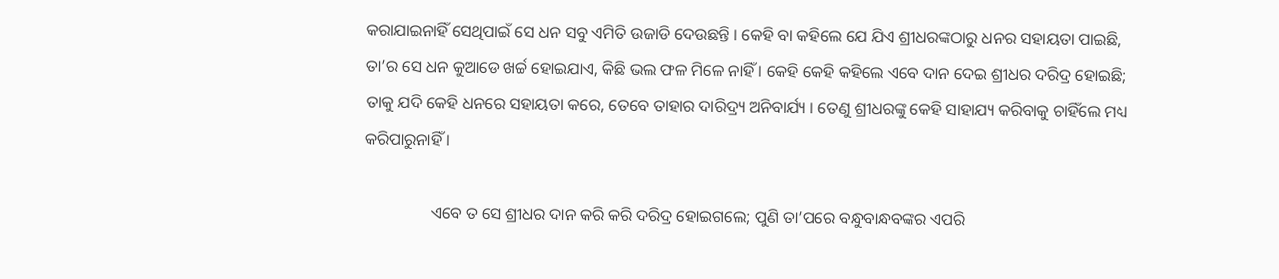କରାଯାଇନାହିଁ ସେଥିପାଇଁ ସେ ଧନ ସବୁ ଏମିତି ଉଜାଡି ଦେଉଛନ୍ତି । କେହି ବା କହିଲେ ଯେ ଯିଏ ଶ୍ରୀଧରଙ୍କଠାରୁ ଧନର ସହାୟତା ପାଇଛି, ତା’ର ସେ ଧନ କୁଆଡେ ଖର୍ଚ୍ଚ ହୋଇଯାଏ, କିଛି ଭଲ ଫଳ ମିଳେ ନାହିଁ । କେହି କେହି କହିଲେ ଏବେ ଦାନ ଦେଇ ଶ୍ରୀଧର ଦରିଦ୍ର ହୋଇଛି; ତାକୁ ଯଦି କେହି ଧନରେ ସହାୟତା କରେ, ତେବେ ତାହାର ଦାରିଦ୍ର୍ୟ ଅନିବାର୍ଯ୍ୟ । ତେଣୁ ଶ୍ରୀଧରଙ୍କୁ କେହି ସାହାଯ୍ୟ କରିବାକୁ ଚାହିଁଲେ ମଧ୍ୟ କରିପାରୁନାହିଁ ।

                ଏବେ ତ ସେ ଶ୍ରୀଧର ଦାନ କରି କରି ଦରିଦ୍ର ହୋଇଗଲେ; ପୁଣି ତା’ପରେ ବନ୍ଧୁବାନ୍ଧବଙ୍କର ଏପରି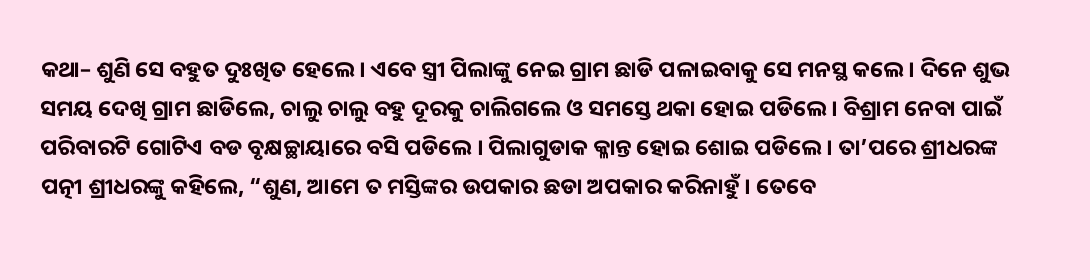କଥା– ଶୁଣି ସେ ବହୁତ ଦୁଃଖିତ ହେଲେ । ଏବେ ସ୍ତ୍ରୀ ପିଲାଙ୍କୁ ନେଇ ଗ୍ରାମ ଛାଡି ପଳାଇବାକୁ ସେ ମନସ୍ଥ କଲେ । ଦିନେ ଶୁଭ ସମୟ ଦେଖି ଗ୍ରାମ ଛାଡିଲେ, ଚାଲୁ ଚାଲୁ ବହୁ ଦୂରକୁ ଚାଲିଗଲେ ଓ ସମସ୍ତେ ଥକା ହୋଇ ପଡିଲେ । ବିଶ୍ରାମ ନେବା ପାଇଁ ପରିବାରଟି ଗୋଟିଏ ବଡ ବୃକ୍ଷଚ୍ଛାୟାରେ ବସି ପଡିଲେ । ପିଲାଗୁଡାକ କ୍ଳାନ୍ତ ହୋଇ ଶୋଇ ପଡିଲେ । ତା’ପରେ ଶ୍ରୀଧରଙ୍କ ପତ୍ନୀ ଶ୍ରୀଧରଙ୍କୁ କହିଲେ, “ଶୁଣ, ଆମେ ତ ମସ୍ତିଙ୍କର ଉପକାର ଛଡା ଅପକାର କରିନାହୁଁ । ତେବେ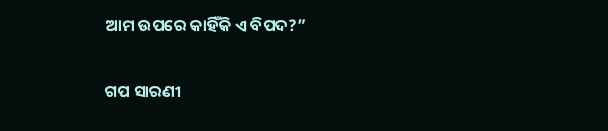ଆମ ଉପରେ କାହିଁକି ଏ ବିପଦ?”


ଗପ ସାରଣୀ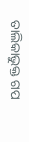ତାଲିକାଭୁକ୍ତ ଗପ